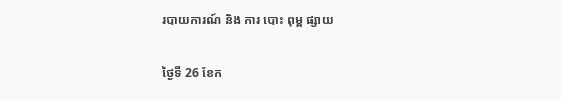របាយការណ៍ និង ការ បោះ ពុម្ព ផ្សាយ

ថ្ងៃទី 26 ខែក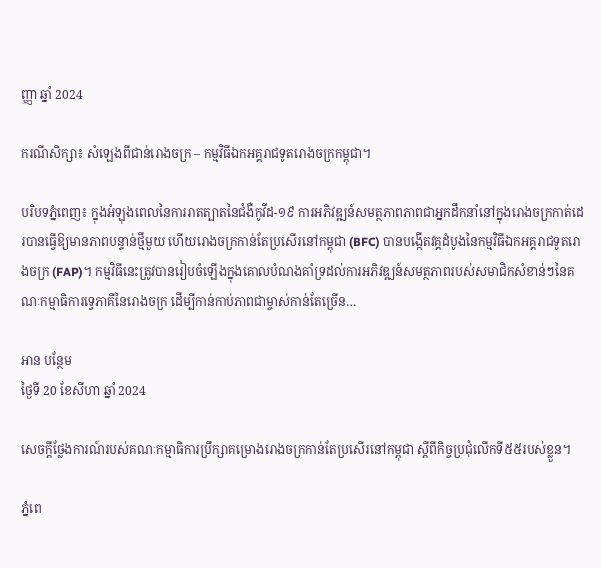ញ្ញា ឆ្នាំ 2024

ករណីសិក្សា៖ សំឡេងពីជាន់រោងចក្រ – កម្មវិធីឯកអគ្គរាជទូតរោងចក្រកម្ពុជា។

បរិបទភ្នំពេញ៖ ក្នុងអំឡុងពេលនៃការរាតត្បាតនៃជំងឺកូវីដ-១៩ ការអភិវឌ្ឍន៍សមត្ថភាពភាពជាអ្នកដឹកនាំនៅក្នុងរោងចក្រកាត់ដេរបានធ្វើឱ្យមានភាពបន្ទាន់ថ្មីមួយ ហើយរោងចក្រកាន់តែប្រសើរនៅកម្ពុជា (BFC) បានបង្កើតវគ្គដំបូងនៃកម្មវិធីឯកអគ្គរាជទូតរោងចក្រ (FAP)។ កម្មវិធីនេះត្រូវបានរៀបចំឡើងក្នុងគោលបំណងគាំទ្រដល់ការអភិវឌ្ឍន៍សមត្ថភាពរបស់សមាជិកសំខាន់ៗនៃគណៈកម្មាធិការទ្វេភាគីនៃរោងចក្រ ដើម្បីកាន់កាប់ភាពជាម្ចាស់កាន់តែច្រើន…

អាន បន្ថែម
ថ្ងៃទី 20 ខែសីហា ឆ្នាំ 2024

សេចក្តីថ្លែងការណ៍របស់គណៈកម្មាធិការប្រឹក្សាគម្រោងរោងចក្រកាន់តែប្រសើរនៅកម្ពុជា ស្តីពីកិច្ចប្រជុំលើកទី៥៥របស់ខ្លួន។

ភ្នំពេ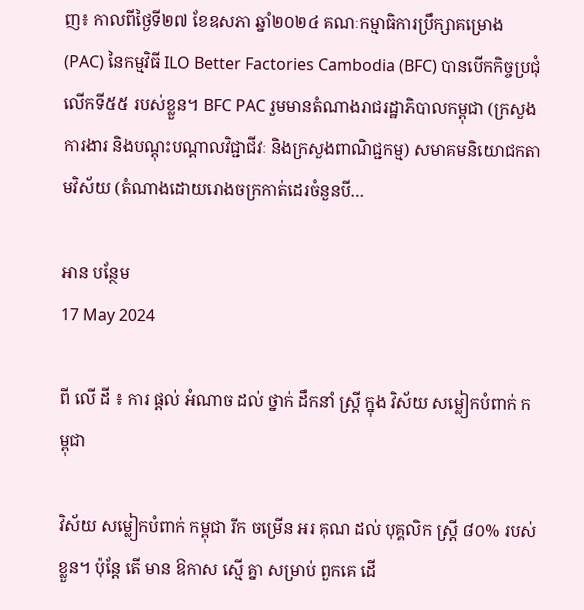ញ៖ កាលពីថ្ងៃទី២៧ ខែឧសភា ឆ្នាំ២០២៤ គណៈកម្មាធិការប្រឹក្សាគម្រោង (PAC) នៃកម្មវិធី ILO Better Factories Cambodia (BFC) បានបើកកិច្ចប្រជុំលើកទី៥៥ របស់ខ្លួន។ BFC PAC រួមមានតំណាងរាជរដ្ឋាភិបាលកម្ពុជា (ក្រសួងការងារ និងបណ្តុះបណ្តាលវិជ្ជាជីវៈ និងក្រសួងពាណិជ្ជកម្ម) សមាគមនិយោជកតាមវិស័យ (តំណាងដោយរោងចក្រកាត់ដេរចំនួនបី…

អាន បន្ថែម
17 May 2024

ពី លើ ដី ៖ ការ ផ្តល់ អំណាច ដល់ ថ្នាក់ ដឹកនាំ ស្ត្រី ក្នុង វិស័យ សម្លៀកបំពាក់ កម្ពុជា

វិស័យ សម្លៀកបំពាក់ កម្ពុជា រីក ចម្រើន អរ គុណ ដល់ បុគ្គលិក ស្ត្រី ៨០% របស់ ខ្លួន។ ប៉ុន្តែ តើ មាន ឱកាស ស្មើ គ្នា សម្រាប់ ពួកគេ ដើ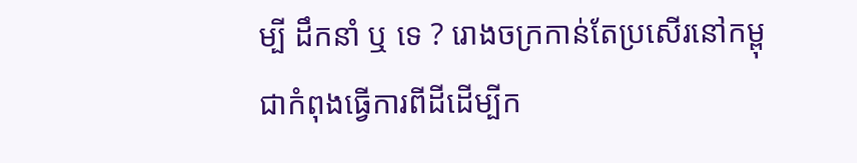ម្បី ដឹកនាំ ឬ ទេ ? រោងចក្រកាន់តែប្រសើរនៅកម្ពុជាកំពុងធ្វើការពីដីដើម្បីក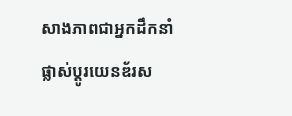សាងភាពជាអ្នកដឹកនាំផ្លាស់ប្តូរយេនឌ័រស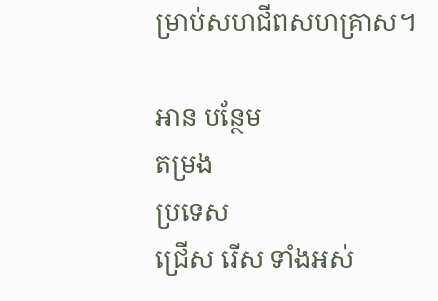ម្រាប់សហជីពសហគ្រាស។

អាន បន្ថែម
តម្រង
ប្រទេស
ជ្រើស រើស ទាំងអស់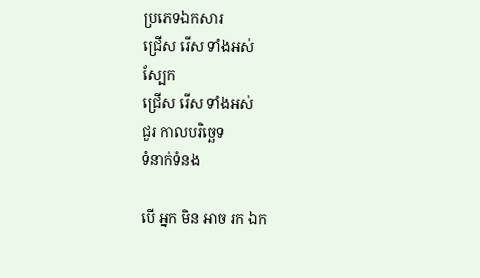ប្រភេទឯកសារ
ជ្រើស រើស ទាំងអស់
ស្បែក
ជ្រើស រើស ទាំងអស់
ជួរ កាលបរិច្ឆេទ
ទំនាក់ទំនង

បើ អ្នក មិន អាច រក ឯក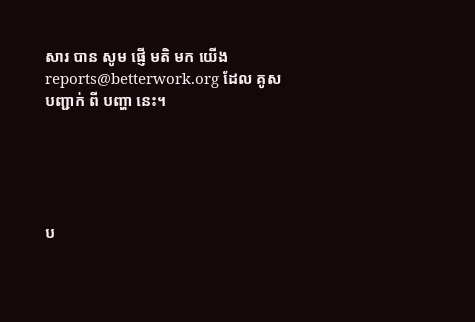សារ បាន សូម ផ្ញើ មតិ មក យើង reports@betterwork.org ដែល គូស បញ្ជាក់ ពី បញ្ហា នេះ។





ប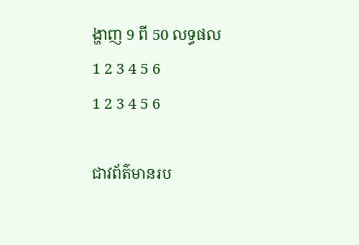ង្ហាញ 9 ពី 50 លទ្ធផល
1 2 3 4 5 6
1 2 3 4 5 6

ជាវព័ត៌មានរប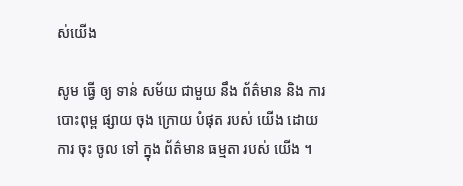ស់យើង

សូម ធ្វើ ឲ្យ ទាន់ សម័យ ជាមួយ នឹង ព័ត៌មាន និង ការ បោះពុម្ព ផ្សាយ ចុង ក្រោយ បំផុត របស់ យើង ដោយ ការ ចុះ ចូល ទៅ ក្នុង ព័ត៌មាន ធម្មតា របស់ យើង ។